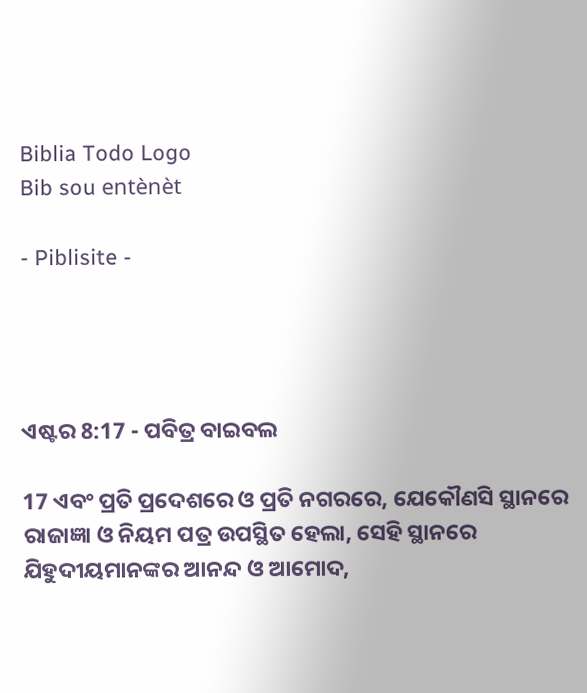Biblia Todo Logo
Bib sou entènèt

- Piblisite -




ଏଷ୍ଟର 8:17 - ପବିତ୍ର ବାଇବଲ

17 ଏବଂ ପ୍ରତି ପ୍ରଦେଶରେ ଓ ପ୍ରତି ନଗରରେ, ଯେକୌଣସି ସ୍ଥାନରେ ରାଜାଜ୍ଞା ଓ ନିୟମ ପତ୍ର ଉପସ୍ଥିତ ହେଲା, ସେହି ସ୍ଥାନରେ ଯିହୁଦୀୟମାନଙ୍କର ଆନନ୍ଦ ଓ ଆମୋଦ,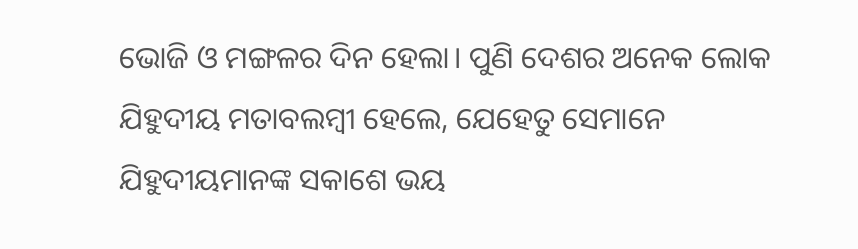ଭୋଜି ଓ ମଙ୍ଗଳର ଦିନ ହେଲା। ପୁଣି ଦେଶର ଅନେକ ଲୋକ ଯିହୁଦୀୟ ମତାବଲମ୍ବୀ ହେଲେ, ଯେହେତୁ ସେମାନେ ଯିହୁଦୀୟମାନଙ୍କ ସକାଶେ ଭୟ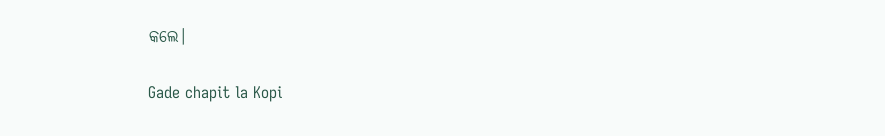କଲେ।

Gade chapit la Kopi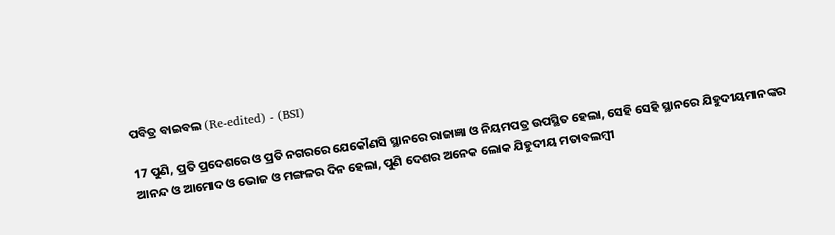ପବିତ୍ର ବାଇବଲ (Re-edited) - (BSI)

17 ପୁଣି, ପ୍ରତି ପ୍ରଦେଶରେ ଓ ପ୍ରତି ନଗରରେ ଯେକୌଣସି ସ୍ଥାନରେ ରାଜାଜ୍ଞା ଓ ନିୟମପତ୍ର ଉପସ୍ଥିତ ହେଲା, ସେହି ସେହି ସ୍ଥାନରେ ଯିହୁଦୀୟମାନଙ୍କର ଆନନ୍ଦ ଓ ଆମୋଦ ଓ ଭୋଜ ଓ ମଙ୍ଗଳର ଦିନ ହେଲା, ପୁଣି ଦେଶର ଅନେକ ଲୋକ ଯିହୁଦୀୟ ମତାବଲମ୍ଵୀ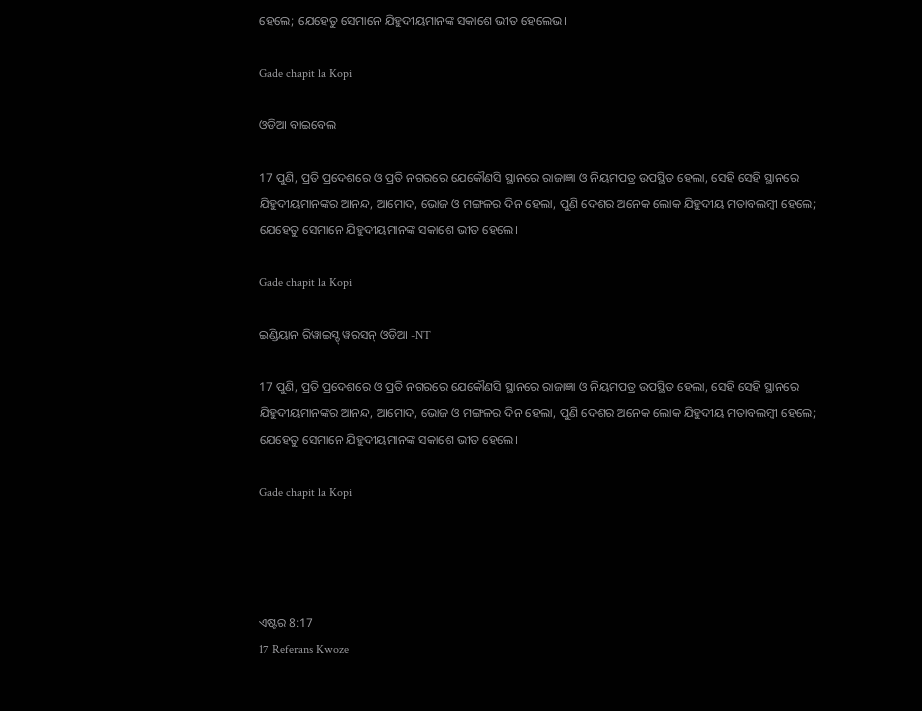ହେଲେ; ଯେହେତୁ ସେମାନେ ଯିହୁଦୀୟମାନଙ୍କ ସକାଶେ ଭୀତ ହେଲେଭ।

Gade chapit la Kopi

ଓଡିଆ ବାଇବେଲ

17 ପୁଣି, ପ୍ରତି ପ୍ରଦେଶରେ ଓ ପ୍ରତି ନଗରରେ ଯେକୌଣସି ସ୍ଥାନରେ ରାଜାଜ୍ଞା ଓ ନିୟମପତ୍ର ଉପସ୍ଥିତ ହେଲା, ସେହି ସେହି ସ୍ଥାନରେ ଯିହୁଦୀୟମାନଙ୍କର ଆନନ୍ଦ, ଆମୋଦ, ଭୋଜ ଓ ମଙ୍ଗଳର ଦିନ ହେଲା, ପୁଣି ଦେଶର ଅନେକ ଲୋକ ଯିହୁଦୀୟ ମତାବଲମ୍ବୀ ହେଲେ; ଯେହେତୁ ସେମାନେ ଯିହୁଦୀୟମାନଙ୍କ ସକାଶେ ଭୀତ ହେଲେ।

Gade chapit la Kopi

ଇଣ୍ଡିୟାନ ରିୱାଇସ୍ଡ୍ ୱରସନ୍ ଓଡିଆ -NT

17 ପୁଣି, ପ୍ରତି ପ୍ରଦେଶରେ ଓ ପ୍ରତି ନଗରରେ ଯେକୌଣସି ସ୍ଥାନରେ ରାଜାଜ୍ଞା ଓ ନିୟମପତ୍ର ଉପସ୍ଥିତ ହେଲା, ସେହି ସେହି ସ୍ଥାନରେ ଯିହୁଦୀୟମାନଙ୍କର ଆନନ୍ଦ, ଆମୋଦ, ଭୋଜ ଓ ମଙ୍ଗଳର ଦିନ ହେଲା, ପୁଣି ଦେଶର ଅନେକ ଲୋକ ଯିହୁଦୀୟ ମତାବଲମ୍ବୀ ହେଲେ; ଯେହେତୁ ସେମାନେ ଯିହୁଦୀୟମାନଙ୍କ ସକାଶେ ଭୀତ ହେଲେ।

Gade chapit la Kopi




ଏଷ୍ଟର 8:17
17 Referans Kwoze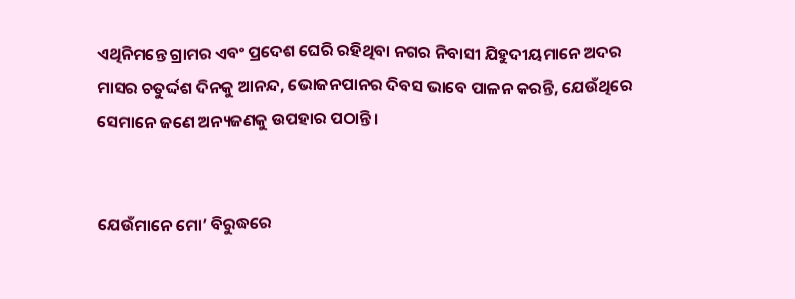ଏଥିନିମନ୍ତେ ଗ୍ରାମର ଏବଂ ପ୍ରଦେଶ ଘେରି ରହିଥିବା ନଗର ନିବାସୀ ଯିହୁଦୀୟମାନେ ଅଦର ମାସର ଚତୁର୍ଦ୍ଦଶ ଦିନକୁ ଆନନ୍ଦ, ଭୋଜନପାନର ଦିବସ ଭାବେ ପାଳନ କରନ୍ତି, ଯେଉଁଥିରେ ସେମାନେ ଜଣେ ଅନ୍ୟଜଣକୁ ଉପହାର ପଠାନ୍ତି।


ଯେଉଁମାନେ ମୋ’ ବିରୁଦ୍ଧରେ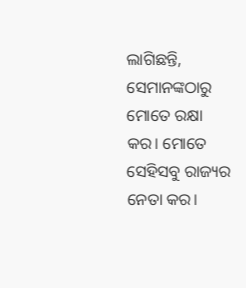ଲାଗିଛନ୍ତି, ସେମାନଙ୍କଠାରୁ ମୋତେ ରକ୍ଷା କର। ମୋତେ ସେହିସବୁ ରାଜ୍ୟର ନେତା କର।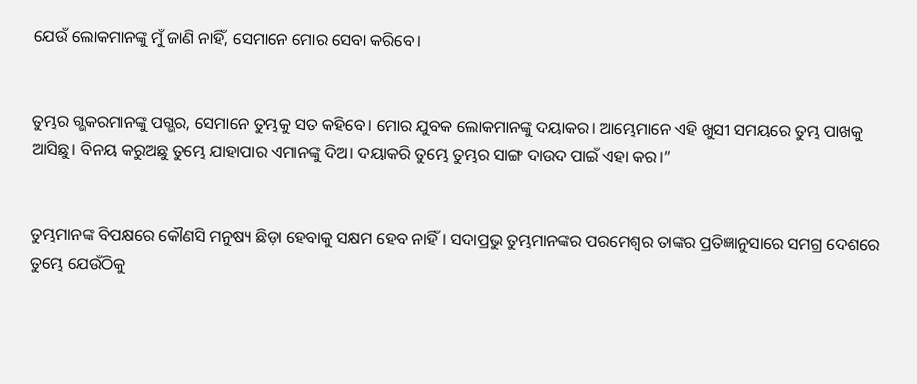ଯେଉଁ ଲୋକମାନଙ୍କୁ ମୁଁ ଜାଣି ନାହିଁ, ସେମାନେ ମୋର ସେବା କରିବେ।


ତୁମ୍ଭର ଗ୍ଭକରମାନଙ୍କୁ ପଗ୍ଭର, ସେମାନେ ତୁମ୍ଭକୁ ସତ କହିବେ। ମୋର ଯୁବକ ଲୋକମାନଙ୍କୁ ଦୟାକର। ଆମ୍ଭେମାନେ ଏହି ଖୁସୀ ସମୟରେ ତୁମ୍ଭ ପାଖକୁ ଆସିଛୁ। ବିନୟ କରୁଅଛୁ ତୁମ୍ଭେ ଯାହାପାର ଏମାନଙ୍କୁ ଦିଅ। ଦୟାକରି ତୁମ୍ଭେ ତୁମ୍ଭର ସାଙ୍ଗ ଦାଉଦ ପାଇଁ ଏହା କର।”


ତୁମ୍ଭମାନଙ୍କ ବିପକ୍ଷରେ କୌଣସି ମନୁଷ୍ୟ ଛିଡ଼ା ହେବାକୁ ସକ୍ଷମ ହେବ ନାହିଁ। ସଦାପ୍ରଭୁ ତୁମ୍ଭମାନଙ୍କର ପରମେଶ୍ୱର ତାଙ୍କର ପ୍ରତିଜ୍ଞାନୁସାରେ ସମଗ୍ର ଦେଶରେ ତୁମ୍ଭେ ଯେଉଁଠିକୁ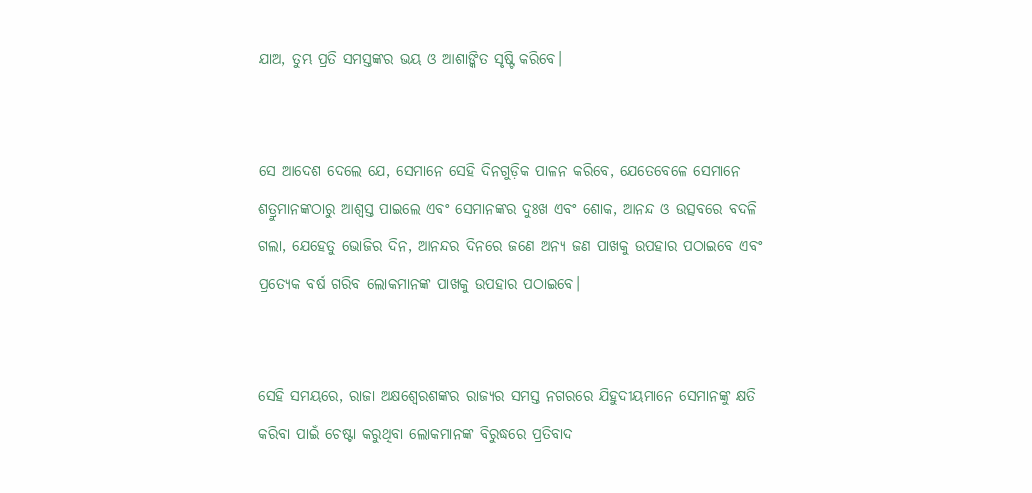ଯାଅ, ତୁମ୍ଭ ପ୍ରତି ସମସ୍ତଙ୍କର ଭୟ ଓ ଆଶାଙ୍କିତ ସୃଷ୍ଟି କରିବେ।


ସେ ଆଦେଶ ଦେଲେ ଯେ, ସେମାନେ ସେହି ଦିନଗୁଡ଼ିକ ପାଳନ କରିବେ, ଯେତେବେଳେ ସେମାନେ ଶତ୍ରୁମାନଙ୍କଠାରୁ ଆଶ୍ୱସ୍ତ ପାଇଲେ ଏବଂ ସେମାନଙ୍କର ଦୁଃଖ ଏବଂ ଶୋକ, ଆନନ୍ଦ ଓ ଉତ୍ସବରେ ବଦଳି ଗଲା, ଯେହେତୁ ଭୋଜିର ଦିନ, ଆନନ୍ଦର ଦିନରେ ଜଣେ ଅନ୍ୟ ଜଣ ପାଖକୁ ଉପହାର ପଠାଇବେ ଏବଂ ପ୍ରତ୍ୟେକ ବର୍ଷ ଗରିବ ଲୋକମାନଙ୍କ ପାଖକୁ ଉପହାର ପଠାଇବେ।


ସେହି ସମୟରେ, ରାଜା ଅକ୍ଷଶ୍ୱେରଶଙ୍କର ରାଜ୍ୟର ସମସ୍ତ ନଗରରେ ଯିହୁଦୀୟମାନେ ସେମାନଙ୍କୁ କ୍ଷତି କରିବା ପାଇଁ ଚେଷ୍ଟା କରୁଥିବା ଲୋକମାନଙ୍କ ବିରୁଦ୍ଧରେ ପ୍ରତିବାଦ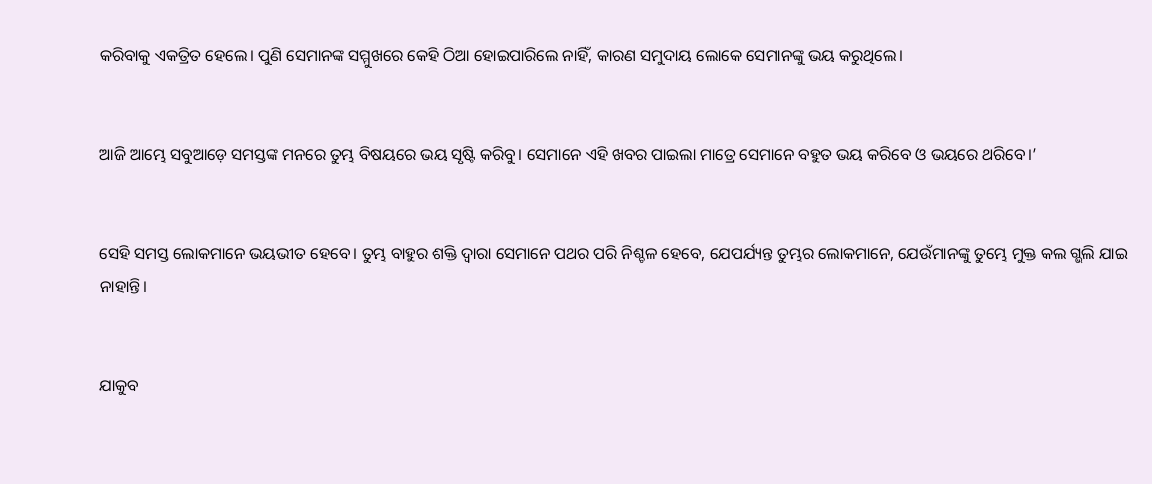କରିବାକୁ ଏକତ୍ରିତ ହେଲେ। ପୁଣି ସେମାନଙ୍କ ସମ୍ମୁଖରେ କେହି ଠିଆ ହୋଇପାରିଲେ ନାହିଁ, କାରଣ ସମୁଦାୟ ଲୋକେ ସେମାନଙ୍କୁ ଭୟ କରୁଥିଲେ।


ଆଜି ଆମ୍ଭେ ସବୁଆଡ଼େ ସମସ୍ତଙ୍କ ମନରେ ତୁମ୍ଭ ବିଷୟରେ ଭୟ ସୃଷ୍ଟି କରିବୁ। ସେମାନେ ଏହି ଖବର ପାଇଲା ମାତ୍ରେ ସେମାନେ ବହୁତ ଭୟ କରିବେ ଓ ଭୟରେ ଥରିବେ।’


ସେହି ସମସ୍ତ ଲୋକମାନେ ଭୟଭୀତ ହେବେ। ତୁମ୍ଭ ବାହୁର ଶକ୍ତି ଦ୍ୱାରା ସେମାନେ ପଥର ପରି ନିଶ୍ଚଳ ହେବେ, ଯେପର୍ଯ୍ୟନ୍ତ ତୁମ୍ଭର ଲୋକମାନେ, ଯେଉଁମାନଙ୍କୁ ତୁମ୍ଭେ ମୁକ୍ତ କଲ ଗ୍ଭଲି ଯାଇ ନାହାନ୍ତି।


ଯାକୁବ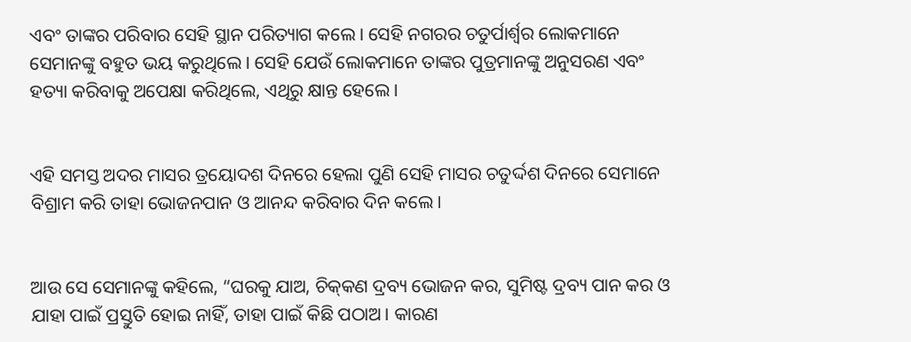ଏବଂ ତାଙ୍କର ପରିବାର ସେହି ସ୍ଥାନ ପରିତ୍ୟାଗ କଲେ। ସେହି ନଗରର ଚତୁର୍ପାର୍ଶ୍ୱର ଲୋକମାନେ ସେମାନଙ୍କୁ ବହୁତ ଭୟ କରୁଥିଲେ। ସେହି ଯେଉଁ ଲୋକମାନେ ତାଙ୍କର ପୁତ୍ରମାନଙ୍କୁ ଅନୁସରଣ ଏବଂ ହତ୍ୟା କରିବାକୁ ଅପେକ୍ଷା କରିଥିଲେ, ଏଥିରୁ କ୍ଷାନ୍ତ ହେଲେ।


ଏହି ସମସ୍ତ ଅଦର ମାସର ତ୍ରୟୋଦଶ ଦିନରେ ହେଲା ପୁଣି ସେହି ମାସର ଚତୁର୍ଦ୍ଦଶ ଦିନରେ ସେମାନେ ବିଶ୍ରାମ କରି ତାହା ଭୋଜନପାନ ଓ ଆନନ୍ଦ କରିବାର ଦିନ କଲେ।


ଆଉ ସେ ସେମାନଙ୍କୁ କହିଲେ, “ଘରକୁ ଯାଅ, ଚି‌କ୍‌କଣ ଦ୍ରବ୍ୟ ଭୋଜନ କର, ସୁମିଷ୍ଟ ଦ୍ରବ୍ୟ ପାନ କର ଓ ଯାହା ପାଇଁ ପ୍ରସ୍ତୁତି ହୋଇ ନାହିଁ, ତାହା ପାଇଁ କିଛି ପଠାଅ। କାରଣ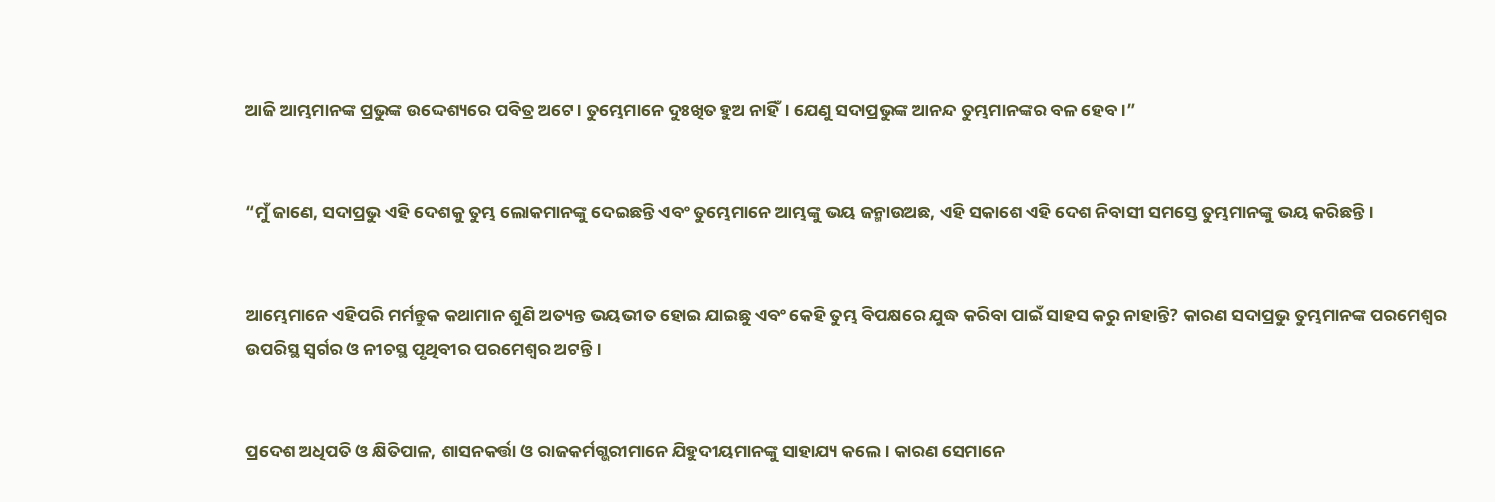ଆଜି ଆମ୍ଭମାନଙ୍କ ପ୍ରଭୁଙ୍କ ଉଦ୍ଦେଶ୍ୟରେ ପବିତ୍ର ଅଟେ। ତୁମ୍ଭେମାନେ ଦୁଃଖିତ ହୁଅ ନାହିଁ। ଯେଣୁ ସଦାପ୍ରଭୁଙ୍କ ଆନନ୍ଦ ତୁମ୍ଭମାନଙ୍କର ବଳ ହେବ।”


“ମୁଁ ଜାଣେ, ସଦାପ୍ରଭୁ ଏହି ଦେଶକୁ ତୁମ୍ଭ ଲୋକମାନଙ୍କୁ ଦେଇଛନ୍ତି ଏବଂ ତୁମ୍ଭେମାନେ ଆମ୍ଭଙ୍କୁ ଭୟ ଜନ୍ମାଉଅଛ, ଏହି ସକାଶେ ଏହି ଦେଶ ନିବାସୀ ସମସ୍ତେ ତୁମ୍ଭମାନଙ୍କୁ ଭୟ କରିଛନ୍ତି।


ଆମ୍ଭେମାନେ ଏହିପରି ମର୍ମନ୍ତୁକ କଥାମାନ ଶୁଣି ଅତ୍ୟନ୍ତ ଭୟଭୀତ ହୋଇ ଯାଇଛୁ ଏବଂ କେହି ତୁମ୍ଭ ବିପକ୍ଷରେ ଯୁଦ୍ଧ କରିବା ପାଇଁ ସାହସ କରୁ ନାହାନ୍ତି? କାରଣ ସଦାପ୍ରଭୁ ତୁମ୍ଭମାନଙ୍କ ପରମେଶ୍ୱର ଉପରିସ୍ଥ ସ୍ୱର୍ଗର ଓ ନୀଚସ୍ଥ ପୃଥିବୀର ପରମେଶ୍ୱର ଅଟନ୍ତି।


ପ୍ରଦେଶ ଅଧିପତି ଓ କ୍ଷିତିପାଳ, ଶାସନକର୍ତ୍ତା ଓ ରାଜକର୍ମଗ୍ଭରୀମାନେ ଯିହୁଦୀୟମାନଙ୍କୁ ସାହାଯ୍ୟ କଲେ। କାରଣ ସେମାନେ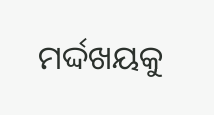ମର୍ଦ୍ଦଖୟକୁ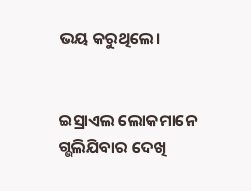ଭୟ କରୁଥିଲେ।


ଇସ୍ରାଏଲ ଲୋକମାନେ ଗ୍ଭଲିଯିବାର ଦେଖି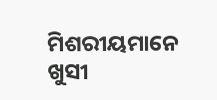ମିଶରୀୟମାନେ ଖୁସୀ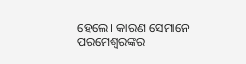ହେଲେ। କାରଣ ସେମାନେ ପରମେଶ୍ୱରଙ୍କର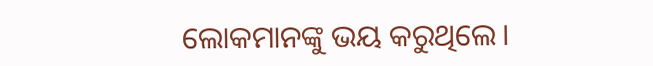ଲୋକମାନଙ୍କୁ ଭୟ କରୁଥିଲେ।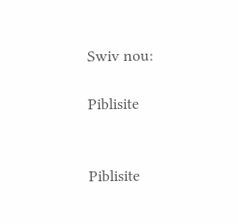Swiv nou:

Piblisite


Piblisite